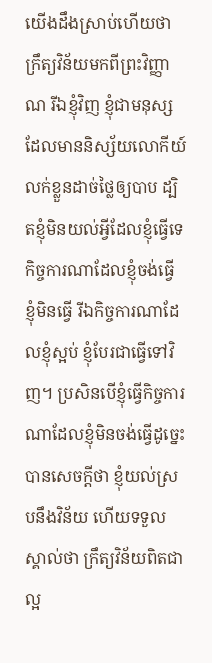យើងដឹងស្រាប់ហើយថា ក្រឹត្យវិន័យមកពីព្រះវិញ្ញាណ រីឯខ្ញុំវិញ ខ្ញុំជាមនុស្សដែលមាននិស្ស័យលោកីយ៍ លក់ខ្លួនដាច់ថ្លៃឲ្យបាប ដ្បិតខ្ញុំមិនយល់អ្វីដែលខ្ញុំធ្វើទេ កិច្ចការណាដែលខ្ញុំចង់ធ្វើ ខ្ញុំមិនធ្វើ រីឯកិច្ចការណាដែលខ្ញុំស្អប់ ខ្ញុំបែរជាធ្វើទៅវិញ។ ប្រសិនបើខ្ញុំធ្វើកិច្ចការណាដែលខ្ញុំមិនចង់ធ្វើដូច្នេះ បានសេចក្ដីថា ខ្ញុំយល់ស្របនឹងវិន័យ ហើយទទួលស្គាល់ថា ក្រឹត្យវិន័យពិតជាល្អ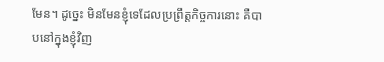មែន។ ដូច្នេះ មិនមែនខ្ញុំទេដែលប្រព្រឹត្តកិច្ចការនោះ គឺបាបនៅក្នុងខ្ញុំវិញ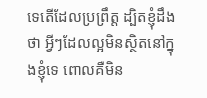ទេតើដែលប្រព្រឹត្ត ដ្បិតខ្ញុំដឹងថា អ្វីៗដែលល្អមិនស្ថិតនៅក្នុងខ្ញុំទេ ពោលគឺមិន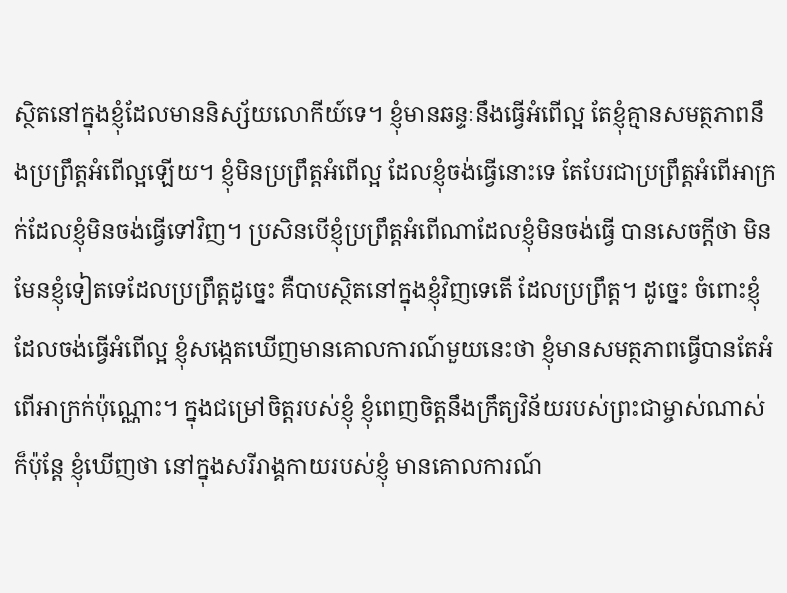ស្ថិតនៅក្នុងខ្ញុំដែលមាននិស្ស័យលោកីយ៍ទេ។ ខ្ញុំមានឆន្ទៈនឹងធ្វើអំពើល្អ តែខ្ញុំគ្មានសមត្ថភាពនឹងប្រព្រឹត្តអំពើល្អឡើយ។ ខ្ញុំមិនប្រព្រឹត្តអំពើល្អ ដែលខ្ញុំចង់ធ្វើនោះទេ តែបែរជាប្រព្រឹត្តអំពើអាក្រក់ដែលខ្ញុំមិនចង់ធ្វើទៅវិញ។ ប្រសិនបើខ្ញុំប្រព្រឹត្តអំពើណាដែលខ្ញុំមិនចង់ធ្វើ បានសេចក្ដីថា មិនមែនខ្ញុំទៀតទេដែលប្រព្រឹត្តដូច្នេះ គឺបាបស្ថិតនៅក្នុងខ្ញុំវិញទេតើ ដែលប្រព្រឹត្ត។ ដូច្នេះ ចំពោះខ្ញុំដែលចង់ធ្វើអំពើល្អ ខ្ញុំសង្កេតឃើញមានគោលការណ៍មួយនេះថា ខ្ញុំមានសមត្ថភាពធ្វើបានតែអំពើអាក្រក់ប៉ុណ្ណោះ។ ក្នុងជម្រៅចិត្តរបស់ខ្ញុំ ខ្ញុំពេញចិត្តនឹងក្រឹត្យវិន័យរបស់ព្រះជាម្ចាស់ណាស់ ក៏ប៉ុន្តែ ខ្ញុំឃើញថា នៅក្នុងសរីរាង្គកាយរបស់ខ្ញុំ មានគោលការណ៍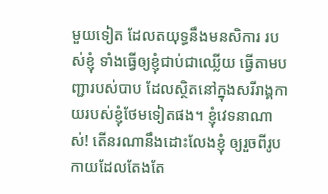មួយទៀត ដែលតយុទ្ធនឹងមនសិការ របស់ខ្ញុំ ទាំងធ្វើឲ្យខ្ញុំជាប់ជាឈ្លើយ ធ្វើតាមបញ្ជារបស់បាប ដែលស្ថិតនៅក្នុងសរីរាង្គកាយរបស់ខ្ញុំថែមទៀតផង។ ខ្ញុំវេទនាណាស់! តើនរណានឹងដោះលែងខ្ញុំ ឲ្យរួចពីរូបកាយដែលតែងតែ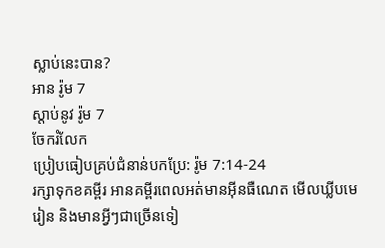ស្លាប់នេះបាន?
អាន រ៉ូម 7
ស្ដាប់នូវ រ៉ូម 7
ចែករំលែក
ប្រៀបធៀបគ្រប់ជំនាន់បកប្រែ: រ៉ូម 7:14-24
រក្សាទុកខគម្ពីរ អានគម្ពីរពេលអត់មានអ៊ីនធឺណេត មើលឃ្លីបមេរៀន និងមានអ្វីៗជាច្រើនទៀ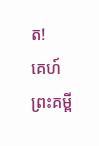ត!
គេហ៍
ព្រះគម្ពី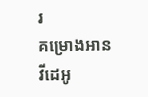រ
គម្រោងអាន
វីដេអូ